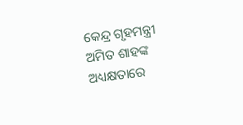କେନ୍ଦ୍ର ଗୃହମନ୍ତ୍ରୀ ଅମିତ ଶାହଙ୍କ ଅଧ୍ୟକ୍ଷତାରେ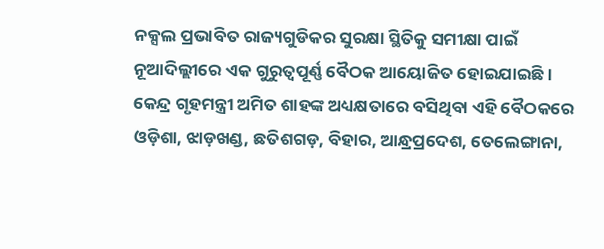ନକ୍ସଲ ପ୍ରଭାବିତ ରାଜ୍ୟଗୁଡିକର ସୁରକ୍ଷା ସ୍ଥିତିକୁ ସମୀକ୍ଷା ପାଇଁ ନୂଆଦିଲ୍ଲୀରେ ଏକ ଗୁରୁତ୍ବପୂର୍ଣ୍ଣ ବୈଠକ ଆୟୋଜିତ ହୋଇଯାଇଛି । କେନ୍ଦ୍ର ଗୃହମନ୍ତ୍ରୀ ଅମିତ ଶାହଙ୍କ ଅଧ୍ୟକ୍ଷତାରେ ବସିଥିବା ଏହି ବୈଠକରେ ଓଡ଼ିଶା, ଝାଡ଼ଖଣ୍ଡ, ଛତିଶଗଡ଼, ବିହାର, ଆନ୍ଧ୍ରପ୍ରଦେଶ, ତେଲେଙ୍ଗାନା,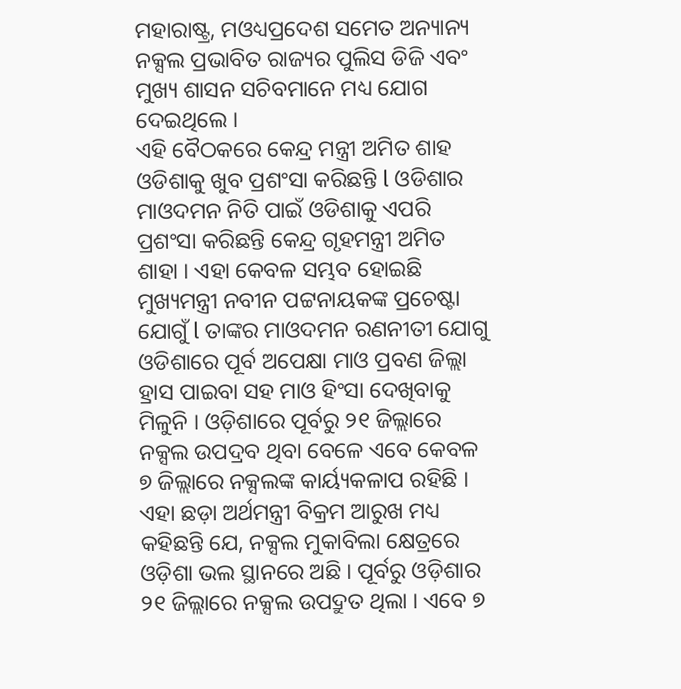ମହାରାଷ୍ଟ୍ର, ମଓଧ୍ୟପ୍ରଦେଶ ସମେତ ଅନ୍ୟାନ୍ୟ ନକ୍ସଲ ପ୍ରଭାବିତ ରାଜ୍ୟର ପୁଲିସ ଡିଜି ଏବଂ ମୁଖ୍ୟ ଶାସନ ସଚିବମାନେ ମଧ୍ୟ ଯୋଗ ଦେଇଥିଲେ ।
ଏହି ବୈଠକରେ କେନ୍ଦ୍ର ମନ୍ତ୍ରୀ ଅମିତ ଶାହ ଓଡିଶାକୁ ଖୁବ ପ୍ରଶଂସା କରିଛନ୍ତି l ଓଡିଶାର ମାଓଦମନ ନିତି ପାଇଁ ଓଡିଶାକୁ ଏପରି ପ୍ରଶଂସା କରିଛନ୍ତି କେନ୍ଦ୍ର ଗୃହମନ୍ତ୍ରୀ ଅମିତ ଶାହା । ଏହା କେବଳ ସମ୍ଭବ ହୋଇଛି ମୁଖ୍ୟମନ୍ତ୍ରୀ ନବୀନ ପଟ୍ଟନାୟକଙ୍କ ପ୍ରଚେଷ୍ଟା ଯୋଗୁଁ l ତାଙ୍କର ମାଓଦମନ ରଣନୀତୀ ଯୋଗୁ ଓଡିଶାରେ ପୂର୍ବ ଅପେକ୍ଷା ମାଓ ପ୍ରବଣ ଜିଲ୍ଲା ହ୍ରାସ ପାଇବା ସହ ମାଓ ହିଂସା ଦେଖିବାକୁ ମିଳୁନି । ଓଡ଼ିଶାରେ ପୂର୍ବରୁ ୨୧ ଜିଲ୍ଲାରେ ନକ୍ସଲ ଉପଦ୍ରବ ଥିବା ବେଳେ ଏବେ କେବଳ ୭ ଜିଲ୍ଲାରେ ନକ୍ସଲଙ୍କ କାର୍ୟ୍ୟକଳାପ ରହିଛି ।
ଏହା ଛଡ଼ା ଅର୍ଥମନ୍ତ୍ରୀ ବିକ୍ରମ ଆରୁଖ ମଧ୍ୟ କହିଛନ୍ତି ଯେ, ନକ୍ସଲ ମୁକାବିଲା କ୍ଷେତ୍ରରେ ଓଡ଼ିଶା ଭଲ ସ୍ଥାନରେ ଅଛି । ପୂର୍ବରୁ ଓଡ଼ିଶାର ୨୧ ଜିଲ୍ଲାରେ ନକ୍ସଲ ଉପଦ୍ରୁତ ଥିଲା । ଏବେ ୭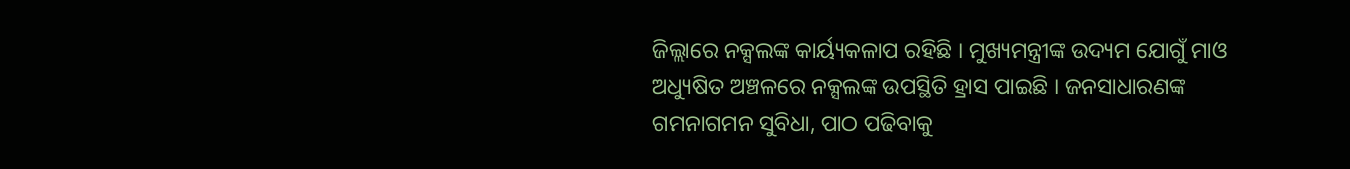ଜିଲ୍ଲାରେ ନକ୍ସଲଙ୍କ କାର୍ୟ୍ୟକଳାପ ରହିଛି । ମୁଖ୍ୟମନ୍ତ୍ରୀଙ୍କ ଉଦ୍ୟମ ଯୋଗୁଁ ମାଓ ଅଧ୍ୟୁଷିତ ଅଞ୍ଚଳରେ ନକ୍ସଲଙ୍କ ଉପସ୍ଥିତି ହ୍ରାସ ପାଇଛି । ଜନସାଧାରଣଙ୍କ ଗମନାଗମନ ସୁବିଧା, ପାଠ ପଢିବାକୁ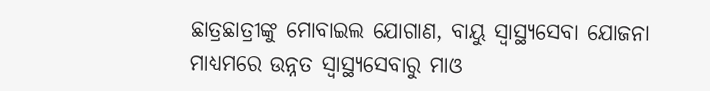ଛାତ୍ରଛାତ୍ରୀଙ୍କୁ ମୋବାଇଲ ଯୋଗାଣ, ବାୟୁ ସ୍ୱାସ୍ଥ୍ୟସେବା ଯୋଜନା ମାଧ୍ୟମରେ ଉନ୍ନତ ସ୍ୱାସ୍ଥ୍ୟସେବାରୁ ମାଓ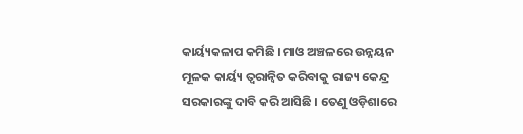କାର୍ୟ୍ୟକଳାପ କମିଛି । ମାଓ ଅଞ୍ଚଳରେ ଉନ୍ନୟନ ମୂଳକ କାର୍ୟ୍ୟ ତ୍ୱରାନ୍ୱିତ କରିବାକୁ ରାଜ୍ୟ କେନ୍ଦ୍ର ସରକାରଙ୍କୁ ଦାବି କରି ଆସିଛି । ତେଣୁ ଓଡ଼ିଶାରେ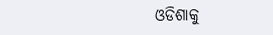ଓଡିଶାକୁ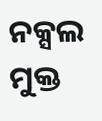ନକ୍ସଲ ମୁକ୍ତ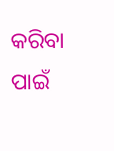କରିବା ପାଇଁ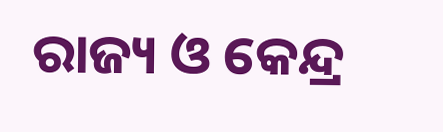ରାଜ୍ୟ ଓ କେନ୍ଦ୍ର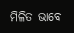ମିଳିତ ଭାବେ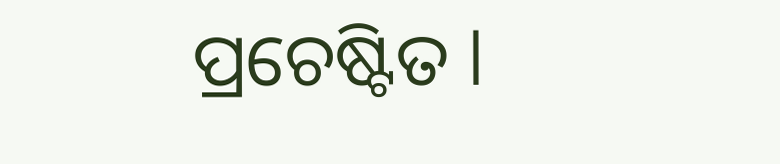ପ୍ରଚେଷ୍ଟିତ l